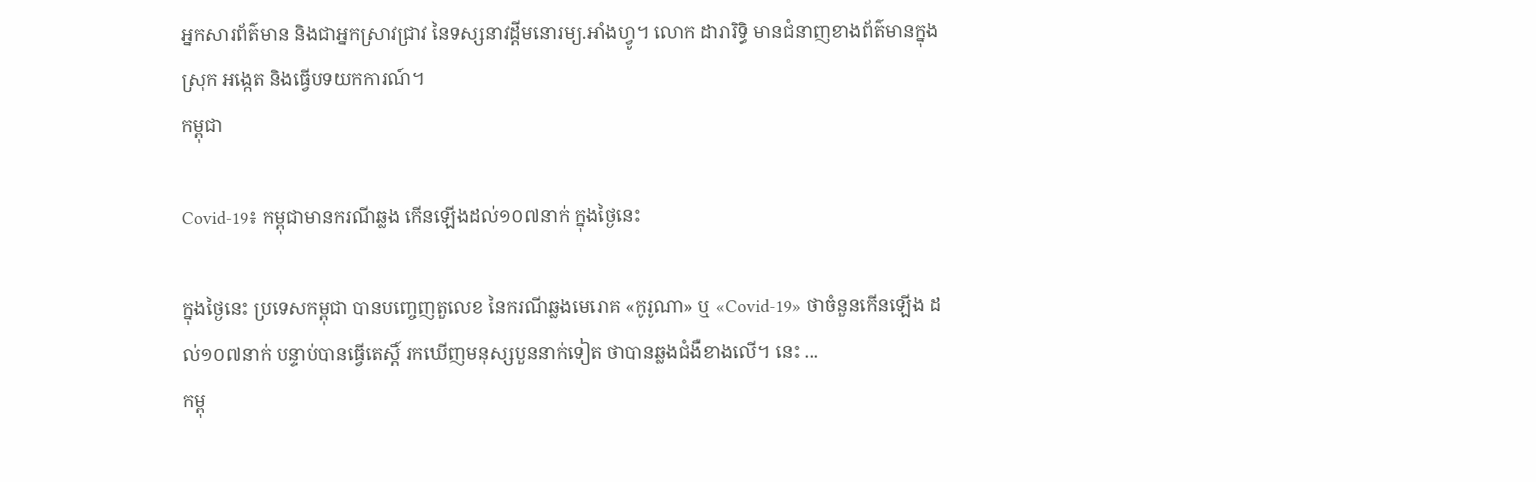អ្នកសារព័ត៌មាន និងជាអ្នកស្រាវជ្រាវ នៃទស្សនាវដ្ដីមនោរម្យ.អាំងហ្វូ។ លោក ដារារិទ្ធិ មានជំនាញខាងព័ត៌មានក្នុងស្រុក អង្កេត និងធ្វើបទយកការណ៍។
កម្ពុជា

Covid-19៖ កម្ពុជាមានករណីឆ្លង កើនឡើងដល់១០៧នាក់ ក្នុងថ្ងៃនេះ

ក្នុងថ្ងៃនេះ ប្រទេសកម្ពុជា បានបញ្ចេញតួលេខ នៃករណីឆ្លងមេរោគ «កូរូណា» ឬ «Covid-19» ថាចំនួនកើនឡើង ដល់១០៧នាក់ បន្ទាប់បានធ្វើតេស្ដិ៍ រកឃើញមនុស្សបួននាក់ទៀត ថាបានឆ្លងជំងឺខាងលើ។ នេះ ...
កម្ពុ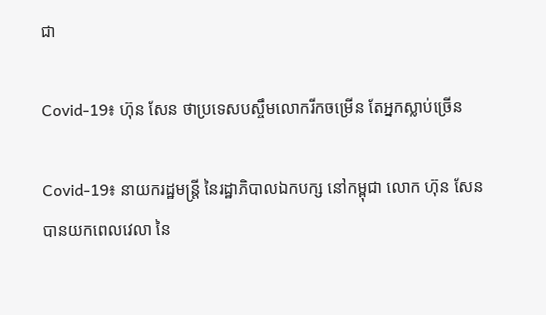ជា

Covid-19៖ ហ៊ុន សែន ថាប្រទេសបស្ចឹមលោករីកចម្រើន តែអ្នកស្លាប់ច្រើន

Covid-19៖ នាយករដ្ឋមន្ត្រី នៃរដ្ឋាភិបាលឯកបក្ស នៅកម្ពុជា លោក ហ៊ុន សែន បានយកពេលវេលា នៃ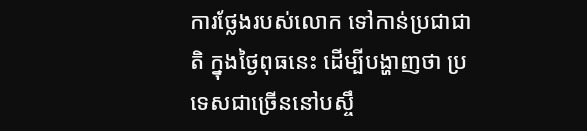ការថ្លែងរបស់លោក ទៅកាន់ប្រជាជាតិ ក្នុងថ្ងៃពុធនេះ ដើម្បីបង្ហាញថា ប្រទេសជាច្រើននៅបស្ចឹ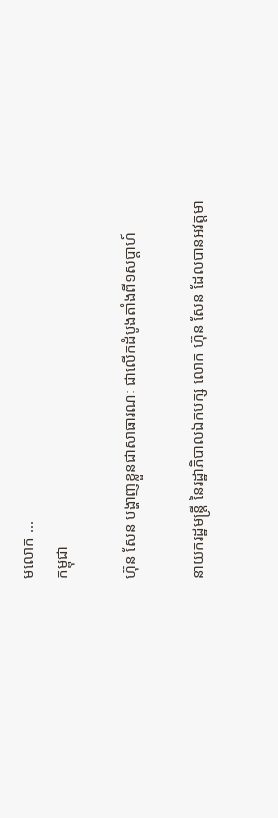មលោក ...
កម្ពុជា

ហ៊ុន សែន បង្ហាញខ្លួនជាសាធារណៈ ជាលើកដំបូងតាំងពី១សប្ដាហ៍

នាយករដ្ឋមន្ត្រី នៃរដ្ឋាភិបាលឯកបក្ស លោក ហ៊ុន សែន ដែលបានអវត្តមា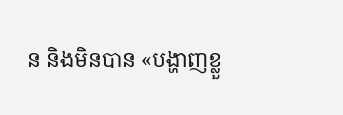ន និងមិនបាន «បង្ហាញខ្លួ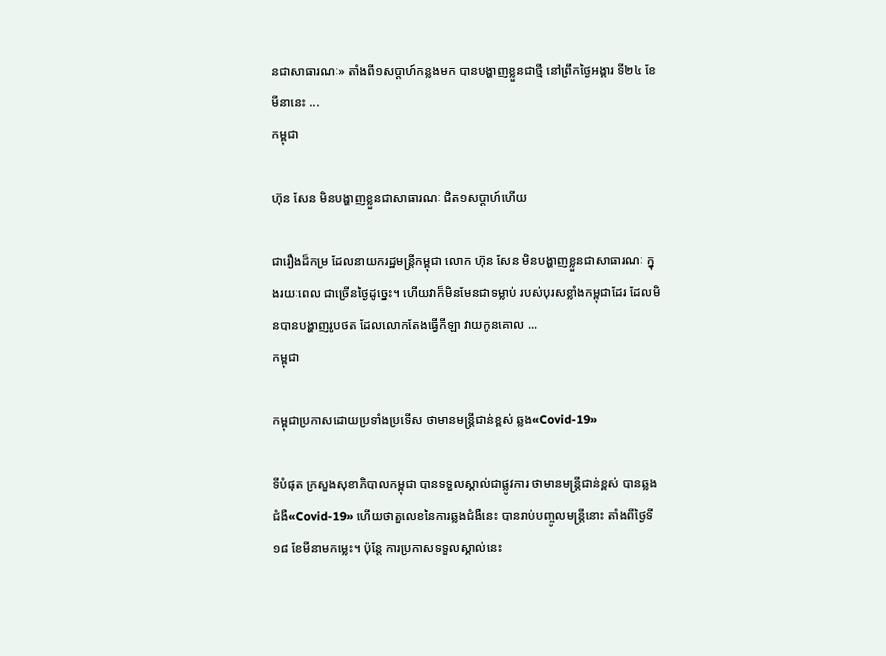នជាសាធារណៈ» តាំងពី១សប្ដាហ៍កន្លងមក បានបង្ហាញខ្លួនជាថ្មី នៅព្រឹកថ្ងៃអង្គារ ទី២៤ ខែមីនានេះ ...
កម្ពុជា

ហ៊ុន សែន មិនបង្ហាញខ្លួនជាសាធារណៈ ជិត១សប្ដាហ៍ហើយ

ជារឿងដ៏កម្រ ដែលនាយករដ្ឋមន្ត្រីកម្ពុជា លោក ហ៊ុន សែន មិនបង្ហាញខ្លួនជាសាធារណៈ ក្នុងរយៈពេល ជាច្រើនថ្ងៃដូច្នេះ។ ហើយវាក៏មិនមែនជាទម្លាប់ របស់បុរសខ្លាំងកម្ពុជាដែរ ដែលមិនបានបង្ហាញរូបថត ដែលលោកតែងធ្វើកីឡា វាយកូនគោល ...
កម្ពុជា

កម្ពុជាប្រកាសដោយប្រទាំងប្រទើស ថាមានមន្ត្រីជាន់ខ្ពស់ ឆ្លង«Covid-19»

ទីបំផុត ក្រសួងសុខាភិបាលកម្ពុជា បានទទួលស្គាល់ជាផ្លូវការ ថាមានមន្ត្រីជាន់ខ្ពស់ បានឆ្លងជំងឺ«Covid-19» ហើយថាតួលេខនៃការឆ្លងជំងឺនេះ បានរាប់បញ្ចូលមន្ត្រីនោះ តាំងពីថ្ងៃទី១៨ ខែមីនាមកម្លេះ។ ប៉ុន្តែ ការប្រកាសទទួលស្គាល់នេះ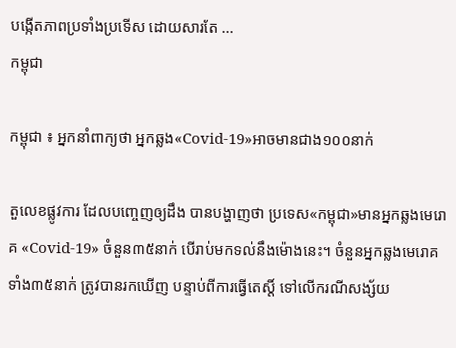បង្កើតភាពប្រទាំងប្រទើស ដោយសារតែ ...
កម្ពុជា

កម្ពុជា ៖ អ្នកនាំពាក្យថា អ្នកឆ្លង«Covid-19»អាចមានជាង១០០នាក់

តួលេខផ្លូវការ ដែលបញ្ចេញឲ្យដឹង បានបង្ហាញថា ប្រទេស«កម្ពុជា»មានអ្នកឆ្លងមេរោគ «Covid-19» ចំនួន៣៥នាក់ បើរាប់មកទល់នឹងម៉ោងនេះ។ ចំនួនអ្នកឆ្លងមេរោគ ទាំង៣៥នាក់ ត្រូវបានរកឃើញ បន្ទាប់ពីការធ្វើតេស្ដិ៍ ទៅលើករណីសង្ស័យ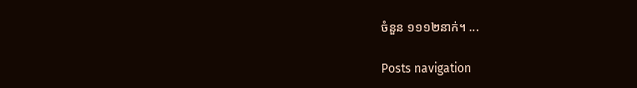ចំនួន ១១១២នាក់។ ...

Posts navigation